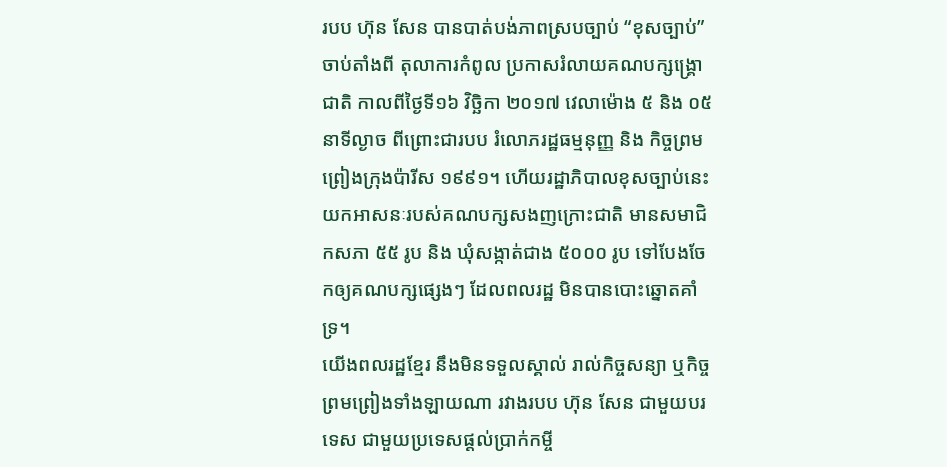របប ហ៊ុន សែន បានបាត់បង់ភាពស្របច្បាប់ “ខុសច្បាប់” ចាប់តាំងពី តុលាការកំពូល ប្រកាសរំលាយគណបក្សង្គ្រោជាតិ កាលពីថ្ងៃទី១៦ វិច្ឆិកា ២០១៧ វេលាម៉ោង ៥ និង ០៥ នាទីល្ងាច ពីព្រោះជារបប រំលោភរដ្ឋធម្មនុញ្ញ និង កិច្ចព្រមព្រៀងក្រុងប៉ារីស ១៩៩១។ ហើយរដ្ឋាភិបាលខុសច្បាប់នេះ យកអាសនៈរបស់គណបក្សសងញក្រោះជាតិ មានសមាជិកសភា ៥៥ រូប និង ឃុំសង្កាត់ជាង ៥០០០ រូប ទៅបែងចែកឲ្យគណបក្សផ្សេងៗ ដែលពលរដ្ឋ មិនបានបោះឆ្នោតគាំទ្រ។
យើងពលរដ្ឋខ្មែរ នឹងមិនទទួលស្គាល់ រាល់កិច្ចសន្យា ឬកិច្ចព្រមព្រៀងទាំងឡាយណា រវាងរបប ហ៊ុន សែន ជាមួយបរទេស ជាមួយប្រទេសផ្តល់ប្រាក់កម្ចី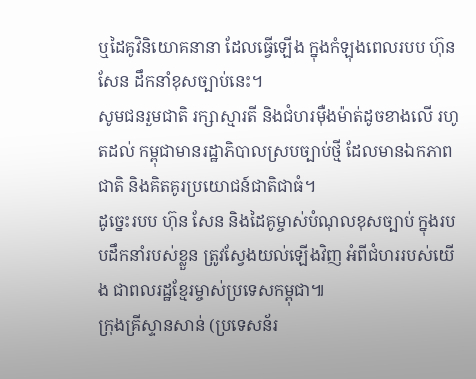ឬដៃគូវិនិយោគនានា ដែលធ្វើឡើង ក្នុងកំឡុងពេលរបប ហ៊ុន សែន ដឹកនាំខុសច្បាប់នេះ។
សូមជនរួមជាតិ រក្សាស្មារតី និងជំហរម៉ឺងម៉ាត់ដូចខាងលើ រហូតដល់ កម្ពុជាមានរដ្ឋាភិបាលស្របច្បាប់ថ្មី ដែលមានឯកភាពជាតិ និងគិតគូរប្រយោជន៍ជាតិជាធំ។
ដូច្នេះរបប ហ៊ុន សែន និងដៃគូម្ចាស់បំណុលខុសច្បាប់ ក្នុងរបបដឹកនាំរបស់ខ្លួន ត្រូវស្វែងយល់ឡើងវិញ អំពីជំហររបស់យើង ជាពលរដ្ឋខ្មែរម្ចាស់ប្រទេសកម្ពុជា៕
ក្រុងគ្រីស្ទានសាន់ (ប្រទេសន័រ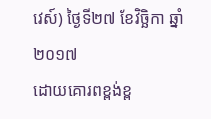វេស៍) ថ្ងៃទី២៧ ខែវិច្ឆិកា ឆ្នាំ២០១៧
ដោយគោរពខ្ពង់ខ្ព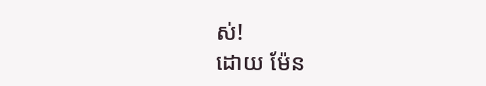ស់!
ដោយ ម៉ែន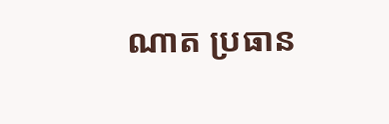ណាត ប្រធាន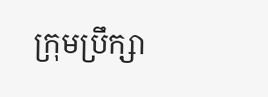ក្រុមប្រឹក្សា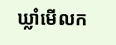ឃ្លាំមើលក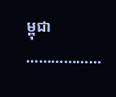ម្ពុជា
………………